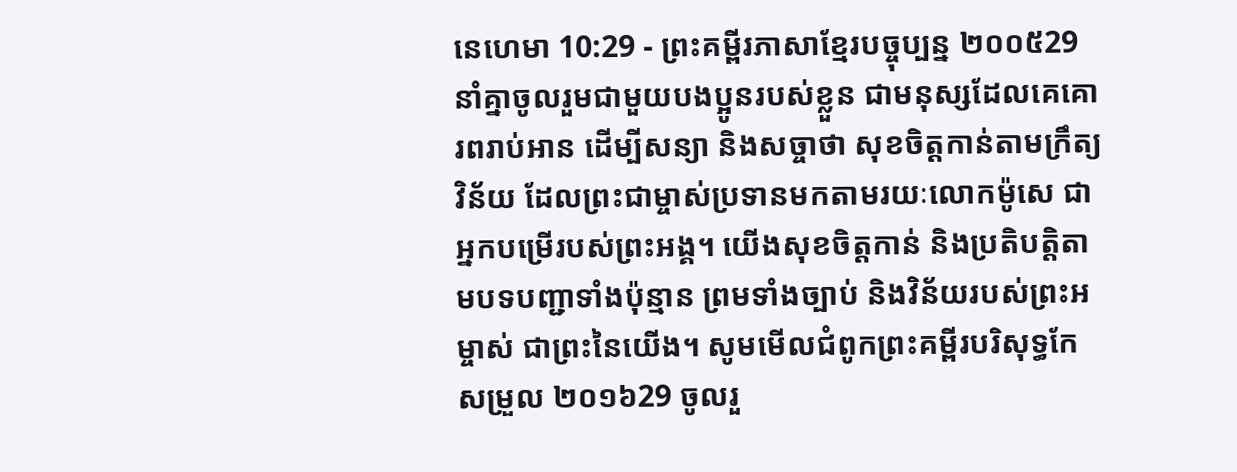នេហេមា 10:29 - ព្រះគម្ពីរភាសាខ្មែរបច្ចុប្បន្ន ២០០៥29 នាំគ្នាចូលរួមជាមួយបងប្អូនរបស់ខ្លួន ជាមនុស្សដែលគេគោរពរាប់អាន ដើម្បីសន្យា និងសច្ចាថា សុខចិត្តកាន់តាមក្រឹត្យវិន័យ ដែលព្រះជាម្ចាស់ប្រទានមកតាមរយៈលោកម៉ូសេ ជាអ្នកបម្រើរបស់ព្រះអង្គ។ យើងសុខចិត្តកាន់ និងប្រតិបត្តិតាមបទបញ្ជាទាំងប៉ុន្មាន ព្រមទាំងច្បាប់ និងវិន័យរបស់ព្រះអម្ចាស់ ជាព្រះនៃយើង។ សូមមើលជំពូកព្រះគម្ពីរបរិសុទ្ធកែសម្រួល ២០១៦29 ចូលរួ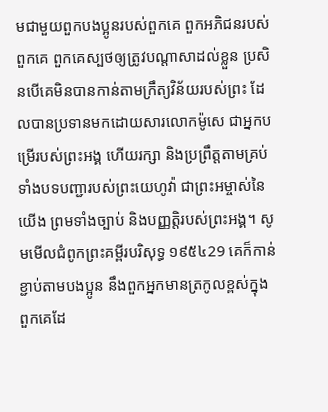មជាមួយពួកបងប្អូនរបស់ពួកគេ ពួកអភិជនរបស់ពួកគេ ពួកគេស្បថឲ្យត្រូវបណ្ដាសាដល់ខ្លួន ប្រសិនបើគេមិនបានកាន់តាមក្រឹត្យវិន័យរបស់ព្រះ ដែលបានប្រទានមកដោយសារលោកម៉ូសេ ជាអ្នកបម្រើរបស់ព្រះអង្គ ហើយរក្សា និងប្រព្រឹត្តតាមគ្រប់ទាំងបទបញ្ជារបស់ព្រះយេហូវ៉ា ជាព្រះអម្ចាស់នៃយើង ព្រមទាំងច្បាប់ និងបញ្ញត្តិរបស់ព្រះអង្គ។ សូមមើលជំពូកព្រះគម្ពីរបរិសុទ្ធ ១៩៥៤29 គេក៏កាន់ខ្ជាប់តាមបងប្អូន នឹងពួកអ្នកមានត្រកូលខ្ពស់ក្នុងពួកគេដែ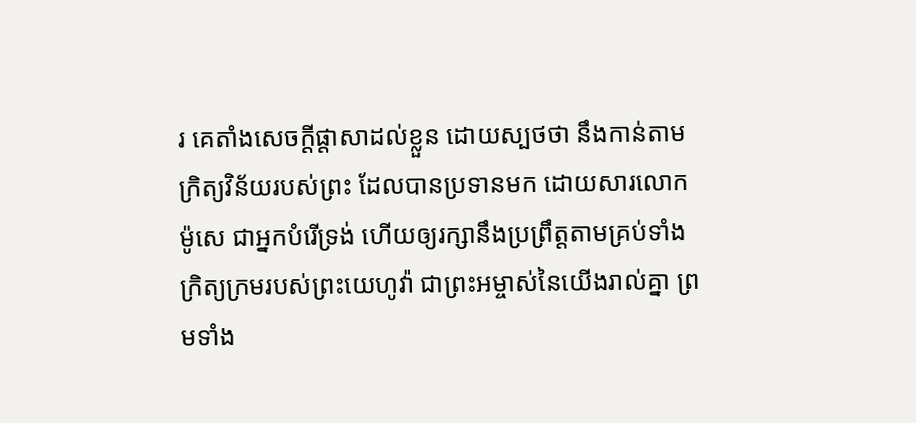រ គេតាំងសេចក្ដីផ្តាសាដល់ខ្លួន ដោយស្បថថា នឹងកាន់តាមក្រិត្យវិន័យរបស់ព្រះ ដែលបានប្រទានមក ដោយសារលោកម៉ូសេ ជាអ្នកបំរើទ្រង់ ហើយឲ្យរក្សានឹងប្រព្រឹត្តតាមគ្រប់ទាំងក្រិត្យក្រមរបស់ព្រះយេហូវ៉ា ជាព្រះអម្ចាស់នៃយើងរាល់គ្នា ព្រមទាំង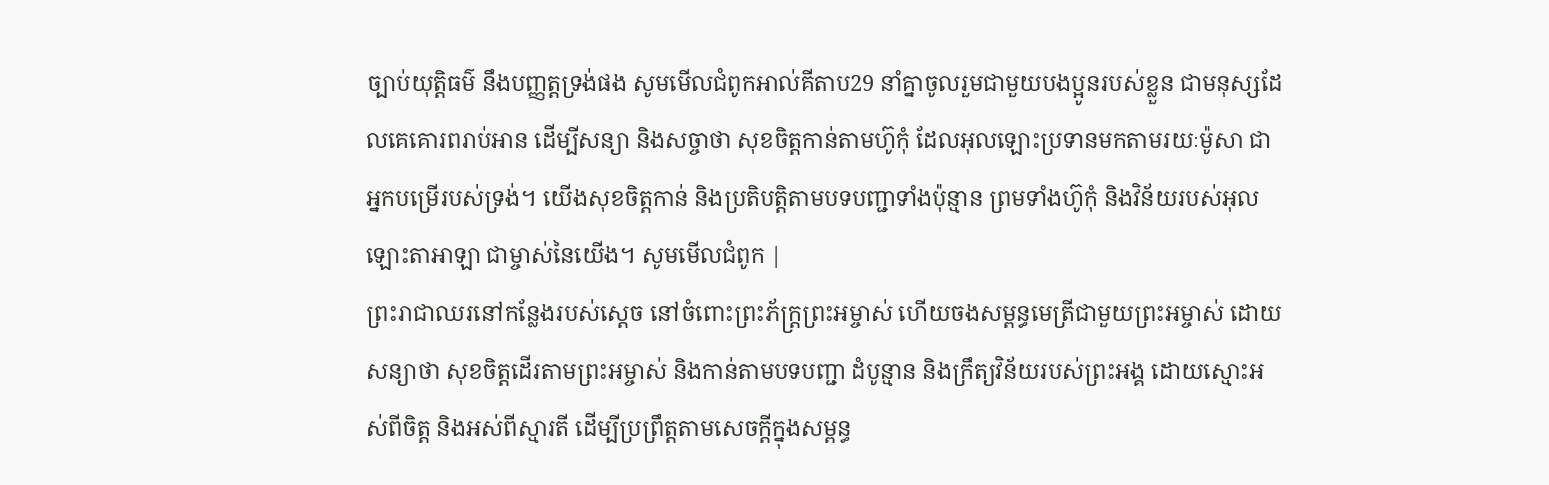ច្បាប់យុត្តិធម៌ នឹងបញ្ញត្តទ្រង់ផង សូមមើលជំពូកអាល់គីតាប29 នាំគ្នាចូលរួមជាមួយបងប្អូនរបស់ខ្លួន ជាមនុស្សដែលគេគោរពរាប់អាន ដើម្បីសន្យា និងសច្ចាថា សុខចិត្តកាន់តាមហ៊ូកុំ ដែលអុលឡោះប្រទានមកតាមរយៈម៉ូសា ជាអ្នកបម្រើរបស់ទ្រង់។ យើងសុខចិត្តកាន់ និងប្រតិបត្តិតាមបទបញ្ជាទាំងប៉ុន្មាន ព្រមទាំងហ៊ូកុំ និងវិន័យរបស់អុលឡោះតាអាឡា ជាម្ចាស់នៃយើង។ សូមមើលជំពូក |
ព្រះរាជាឈរនៅកន្លែងរបស់ស្ដេច នៅចំពោះព្រះភ័ក្ត្រព្រះអម្ចាស់ ហើយចងសម្ពន្ធមេត្រីជាមួយព្រះអម្ចាស់ ដោយសន្យាថា សុខចិត្តដើរតាមព្រះអម្ចាស់ និងកាន់តាមបទបញ្ជា ដំបូន្មាន និងក្រឹត្យវិន័យរបស់ព្រះអង្គ ដោយស្មោះអស់ពីចិត្ត និងអស់ពីស្មារតី ដើម្បីប្រព្រឹត្តតាមសេចក្ដីក្នុងសម្ពន្ធ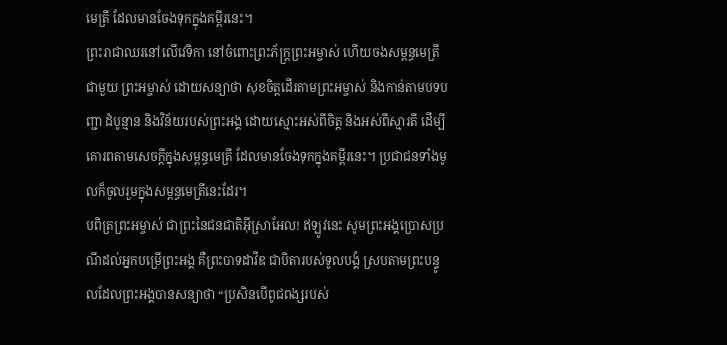មេត្រី ដែលមានចែងទុកក្នុងគម្ពីរនេះ។
ព្រះរាជាឈរនៅលើវេទិកា នៅចំពោះព្រះភ័ក្ត្រព្រះអម្ចាស់ ហើយចងសម្ពន្ធមេត្រីជាមួយ ព្រះអម្ចាស់ ដោយសន្យាថា សុខចិត្តដើរតាមព្រះអម្ចាស់ និងកាន់តាមបទបញ្ជា ដំបូន្មាន និងវិន័យរបស់ព្រះអង្គ ដោយស្មោះអស់ពីចិត្ត និងអស់ពីស្មារតី ដើម្បីគោរពតាមសេចក្ដីក្នុងសម្ពន្ធមេត្រី ដែលមានចែងទុកក្នុងគម្ពីរនេះ។ ប្រជាជនទាំងមូលក៏ចូលរួមក្នុងសម្ពន្ធមេត្រីនេះដែរ។
បពិត្រព្រះអម្ចាស់ ជាព្រះនៃជនជាតិអ៊ីស្រាអែល! ឥឡូវនេះ សូមព្រះអង្គប្រោសប្រណីដល់អ្នកបម្រើព្រះអង្គ គឺព្រះបាទដាវីឌ ជាបិតារបស់ទូលបង្គំ ស្របតាមព្រះបន្ទូលដែលព្រះអង្គបានសន្យាថា “ប្រសិនបើពូជពង្សរបស់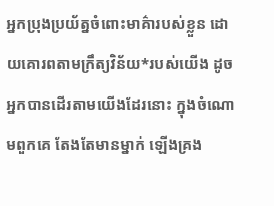អ្នកប្រុងប្រយ័ត្នចំពោះមាគ៌ារបស់ខ្លួន ដោយគោរពតាមក្រឹត្យវិន័យ*របស់យើង ដូចអ្នកបានដើរតាមយើងដែរនោះ ក្នុងចំណោមពួកគេ តែងតែមានម្នាក់ ឡើងគ្រង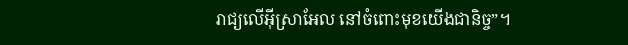រាជ្យលើអ៊ីស្រាអែល នៅចំពោះមុខយើងជានិច្ច”។